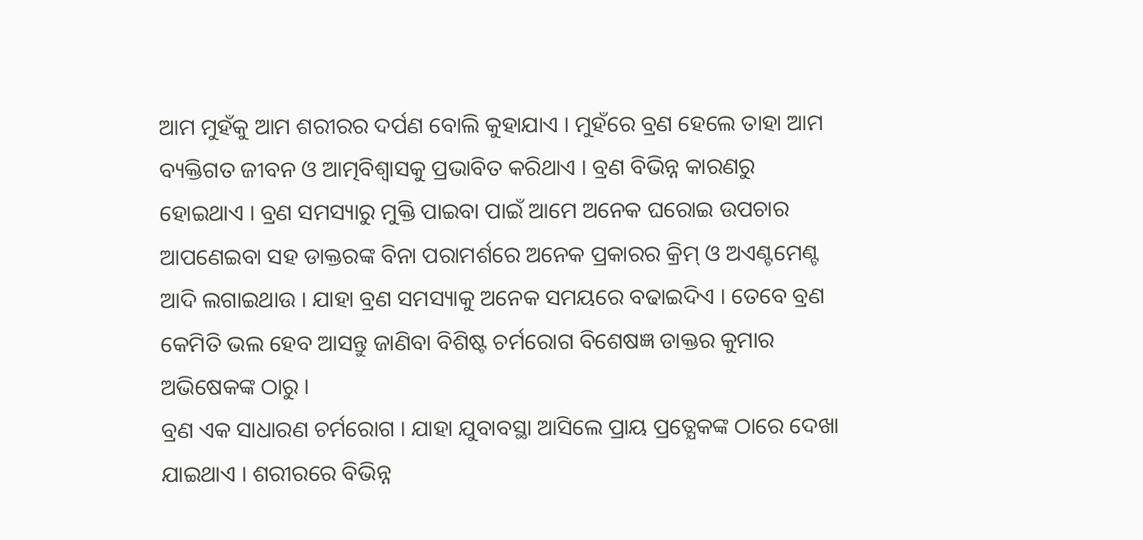ଆମ ମୁହଁକୁ ଆମ ଶରୀରର ଦର୍ପଣ ବୋଲି କୁହାଯାଏ । ମୁହଁରେ ବ୍ରଣ ହେଲେ ତାହା ଆମ ବ୍ୟକ୍ତିଗତ ଜୀବନ ଓ ଆତ୍ମବିଶ୍ଵାସକୁ ପ୍ରଭାବିତ କରିଥାଏ । ବ୍ରଣ ବିଭିନ୍ନ କାରଣରୁ ହୋଇଥାଏ । ବ୍ରଣ ସମସ୍ୟାରୁ ମୁକ୍ତି ପାଇବା ପାଇଁ ଆମେ ଅନେକ ଘରୋଇ ଉପଚାର ଆପଣେଇବା ସହ ଡାକ୍ତରଙ୍କ ବିନା ପରାମର୍ଶରେ ଅନେକ ପ୍ରକାରର କ୍ରିମ୍ ଓ ଅଏଣ୍ଟମେଣ୍ଟ ଆଦି ଲଗାଇଥାଉ । ଯାହା ବ୍ରଣ ସମସ୍ୟାକୁ ଅନେକ ସମୟରେ ବଢାଇଦିଏ । ତେବେ ବ୍ରଣ କେମିତି ଭଲ ହେବ ଆସନ୍ତୁ ଜାଣିବା ବିଶିଷ୍ଟ ଚର୍ମରୋଗ ବିଶେଷଜ୍ଞ ଡାକ୍ତର କୁମାର ଅଭିଷେକଙ୍କ ଠାରୁ ।
ବ୍ରଣ ଏକ ସାଧାରଣ ଚର୍ମରୋଗ । ଯାହା ଯୁବାବସ୍ଥା ଆସିଲେ ପ୍ରାୟ ପ୍ରତ୍ଯେକଙ୍କ ଠାରେ ଦେଖା ଯାଇଥାଏ । ଶରୀରରେ ବିଭିନ୍ନ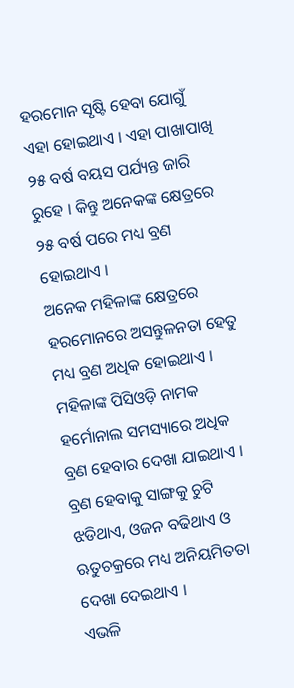ହରମୋନ ସୃଷ୍ଟି ହେବା ଯୋଗୁଁ ଏହା ହୋଇଥାଏ । ଏହା ପାଖାପାଖି ୨୫ ବର୍ଷ ବୟସ ପର୍ଯ୍ୟନ୍ତ ଜାରି ରୁହେ । କିନ୍ତୁ ଅନେକଙ୍କ କ୍ଷେତ୍ରରେ ୨୫ ବର୍ଷ ପରେ ମଧ୍ୟ ବ୍ରଣ ହୋଇଥାଏ ।
ଅନେକ ମହିଳାଙ୍କ କ୍ଷେତ୍ରରେ ହରମୋନରେ ଅସନ୍ତୁଳନତା ହେତୁ ମଧ୍ୟ ବ୍ରଣ ଅଧିକ ହୋଇଥାଏ । ମହିଳାଙ୍କ ପିସିଓଡ଼ି ନାମକ ହର୍ମୋନାଲ ସମସ୍ୟାରେ ଅଧିକ ବ୍ରଣ ହେବାର ଦେଖା ଯାଇଥାଏ । ବ୍ରଣ ହେବାକୁ ସାଙ୍ଗକୁ ଚୁଟି ଝଡିଥାଏ, ଓଜନ ବଢିଥାଏ ଓ ଋତୁଚକ୍ରରେ ମଧ୍ୟ ଅନିୟମିତତା ଦେଖା ଦେଇଥାଏ ।
ଏଭଳି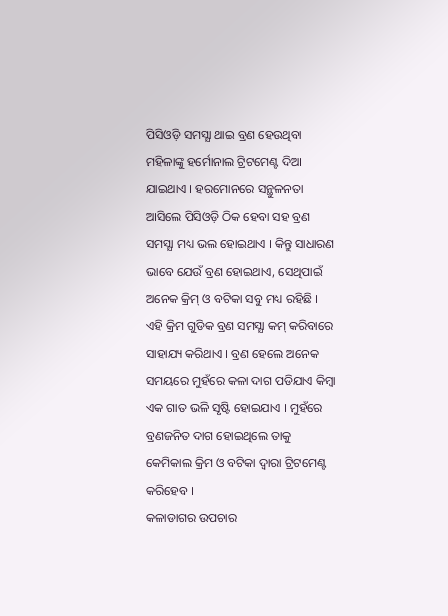ପିସିଓଡ଼ି ସମସ୍ଯା ଥାଇ ବ୍ରଣ ହେଉଥିବା ମହିଳାଙ୍କୁ ହର୍ମୋନାଲ ଟ୍ରିଟମେଣ୍ଟ ଦିଆ ଯାଇଥାଏ । ହରମୋନରେ ସନ୍ଥୁଳନତା ଆସିଲେ ପିସିଓଡ଼ି ଠିକ ହେବା ସହ ବ୍ରଣ ସମସ୍ଯା ମଧ୍ୟ ଭଲ ହୋଇଥାଏ । କିନ୍ତୁ ସାଧାରଣ ଭାବେ ଯେଉଁ ବ୍ରଣ ହୋଇଥାଏ, ସେଥିପାଇଁ ଅନେକ କ୍ରିମ୍ ଓ ବଟିକା ସବୁ ମଧ୍ୟ ରହିଛି ।
ଏହି କ୍ରିମ ଗୁଡିକ ବ୍ରଣ ସମସ୍ଯା କମ୍ କରିବାରେ ସାହାଯ୍ୟ କରିଥାଏ । ବ୍ରଣ ହେଲେ ଅନେକ ସମୟରେ ମୁହଁରେ କଳା ଦାଗ ପଡିଯାଏ କିମ୍ବା ଏକ ଗାତ ଭଳି ସୃଷ୍ଟି ହୋଇଯାଏ । ମୁହଁରେ ବ୍ରଣଜନିତ ଦାଗ ହୋଇଥିଲେ ତାକୁ କେମିକାଲ କ୍ରିମ ଓ ବଟିକା ଦ୍ଵାରା ଟ୍ରିଟମେଣ୍ଟ କରିହେବ ।
କଳାଡାଗର ଉପଚାର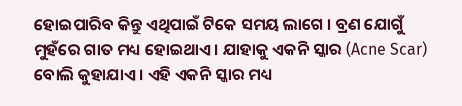ହୋଇପାରିବ କିନ୍ତୁ ଏଥିପାଇଁ ଟିକେ ସମୟ ଲାଗେ । ବ୍ରଣ ଯୋଗୁଁ ମୁହଁରେ ଗାତ ମଧ୍ୟ ହୋଇଥାଏ । ଯାହାକୁ ଏକନି ସ୍କାର (Acne Scar) ବୋଲି କୁହାଯାଏ । ଏହି ଏକନି ସ୍କାର ମଧ୍ୟ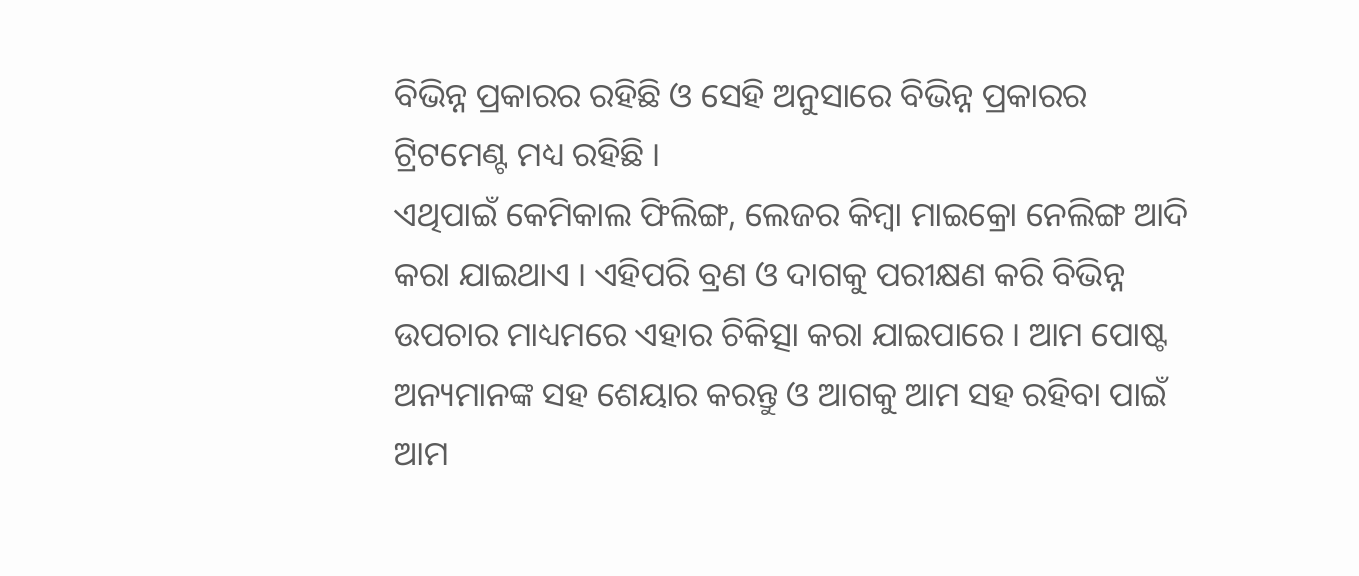ବିଭିନ୍ନ ପ୍ରକାରର ରହିଛି ଓ ସେହି ଅନୁସାରେ ବିଭିନ୍ନ ପ୍ରକାରର ଟ୍ରିଟମେଣ୍ଟ ମଧ୍ୟ ରହିଛି ।
ଏଥିପାଇଁ କେମିକାଲ ଫିଲିଙ୍ଗ, ଲେଜର କିମ୍ବା ମାଇକ୍ରୋ ନେଲିଙ୍ଗ ଆଦି କରା ଯାଇଥାଏ । ଏହିପରି ବ୍ରଣ ଓ ଦାଗକୁ ପରୀକ୍ଷଣ କରି ବିଭିନ୍ନ ଉପଚାର ମାଧ୍ୟମରେ ଏହାର ଚିକିତ୍ସା କରା ଯାଇପାରେ । ଆମ ପୋଷ୍ଟ ଅନ୍ୟମାନଙ୍କ ସହ ଶେୟାର କରନ୍ତୁ ଓ ଆଗକୁ ଆମ ସହ ରହିବା ପାଇଁ ଆମ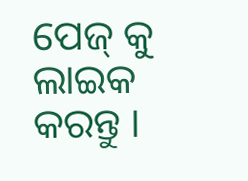ପେଜ୍ କୁ ଲାଇକ କରନ୍ତୁ ।